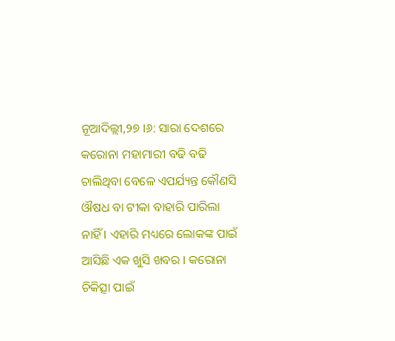ନୂଆଦିଲ୍ଲୀ,୨୭ ।୬: ସାରା ଦେଶରେ କରୋନା ମହାମାରୀ ବଢି ବଢି ଚାଲିଥିବା ବେଳେ ଏପର୍ଯ୍ୟନ୍ତ କୌଣସି ଔଷଧ ବା ଟୀକା ବାହାରି ପାରିଲା ନାହିଁ । ଏହାରି ମଧ୍ୟରେ ଲୋକଙ୍କ ପାଇଁ ଆସିଛି ଏକ ଖୁସି ଖବର । କରୋନା ଚିକିତ୍ସା ପାଇଁ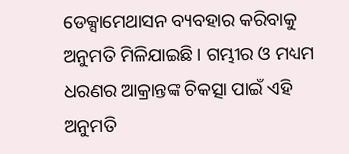ଡେକ୍ସାମେଥାସନ ବ୍ୟବହାର କରିବାକୁ ଅନୁମତି ମିଳିଯାଇଛି । ଗମ୍ଭୀର ଓ ମଧ୍ୟମ ଧରଣର ଆକ୍ରାନ୍ତଙ୍କ ଚିକତ୍ସା ପାଇଁ ଏହି ଅନୁମତି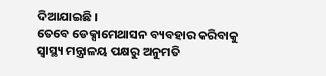ଦିଆଯାଇଛି ।
ତେବେ ଡେକ୍ସାମେଥାସନ ବ୍ୟବହାର କରିବାକୁ ସ୍ୱାସ୍ଥ୍ୟ ମନ୍ତ୍ରାଳୟ ପକ୍ଷରୁ ଅନୁମତି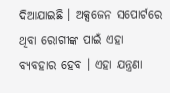ଦିଆଯାଇଛି । ଅକ୍ସଜେନ ସପୋର୍ଟରେ ଥିବା ରୋଗୀଙ୍କ ପାଇଁ ଏହା ବ୍ୟବହାର ହେବ । ଏହା ଯନ୍ତ୍ରଣା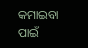କମାଇବା ପାଇଁ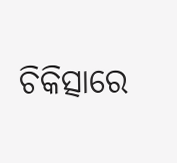ଚିକିତ୍ସାରେ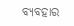ବ୍ୟବହାର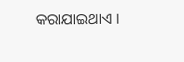କରାଯାଇଥାଏ ।